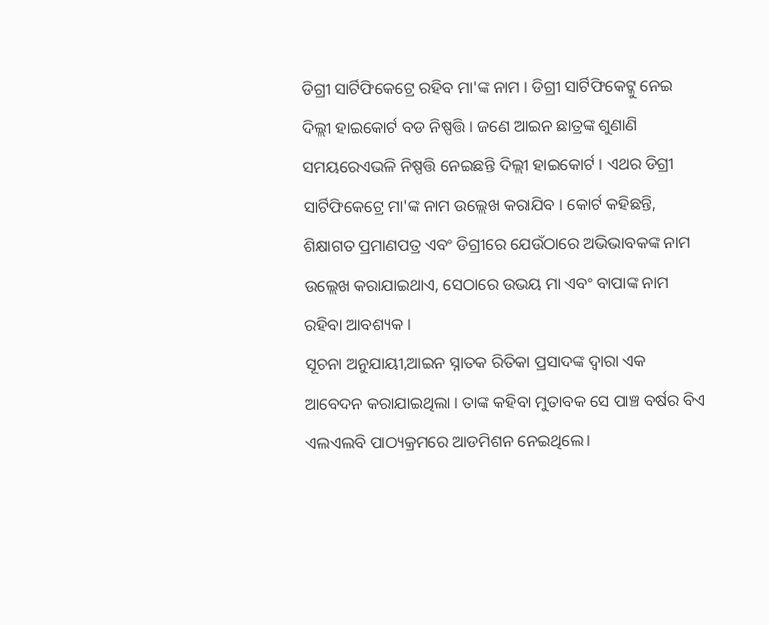ଡିଗ୍ରୀ ସାର୍ଟିଫିକେଟ୍ରେ ରହିବ ମା'ଙ୍କ ନାମ । ଡିଗ୍ରୀ ସାର୍ଟିଫିକେଟ୍କୁ ନେଇ ଦିଲ୍ଲୀ ହାଇକୋର୍ଟ ବଡ ନିଷ୍ପତ୍ତି । ଜଣେ ଆଇନ ଛାତ୍ରଙ୍କ ଶୁଣାଣି ସମୟରେଏଭଳି ନିଷ୍ପତ୍ତି ନେଇଛନ୍ତି ଦିଲ୍ଲୀ ହାଇକୋର୍ଟ । ଏଥର ଡିଗ୍ରୀ ସାର୍ଟିଫିକେଟ୍ରେ ମା'ଙ୍କ ନାମ ଉଲ୍ଲେଖ କରାଯିବ । କୋର୍ଟ କହିଛନ୍ତି, ଶିକ୍ଷାଗତ ପ୍ରମାଣପତ୍ର ଏବଂ ଡିଗ୍ରୀରେ ଯେଉଁଠାରେ ଅଭିଭାବକଙ୍କ ନାମ ଉଲ୍ଲେଖ କରାଯାଇଥାଏ, ସେଠାରେ ଉଭୟ ମା ଏବଂ ବାପାଙ୍କ ନାମ ରହିବା ଆବଶ୍ୟକ ।
ସୂଚନା ଅନୁଯାୟୀ,ଆଇନ ସ୍ନାତକ ରିତିକା ପ୍ରସାଦଙ୍କ ଦ୍ୱାରା ଏକ ଆବେଦନ କରାଯାଇଥିଲା । ତାଙ୍କ କହିବା ମୁତାବକ ସେ ପାଞ୍ଚ ବର୍ଷର ବିଏ ଏଲଏଲବି ପାଠ୍ୟକ୍ରମରେ ଆଡମିଶନ ନେଇଥିଲେ।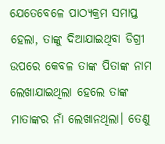ଯେତେବେଳେ ପାଠ୍ୟକ୍ରମ ସମାପ୍ତ ହେଲା, ତାଙ୍କୁ ଦିଆଯାଇଥିବା ଡିଗ୍ରୀ ଉପରେ କେବଳ ତାଙ୍କ ପିତାଙ୍କ ନାମ ଲେଖାଯାଇଥିଲା ହେଲେ ତାଙ୍କ ମାତାଙ୍କର ନାଁ ଲେଖାନଥିଲା। ତେଣୁ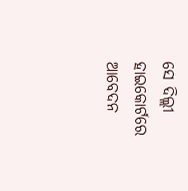ସେ ଦିଲ୍ଲୀ ହାଇକୋର୍ଟରେ ଆବେଦନ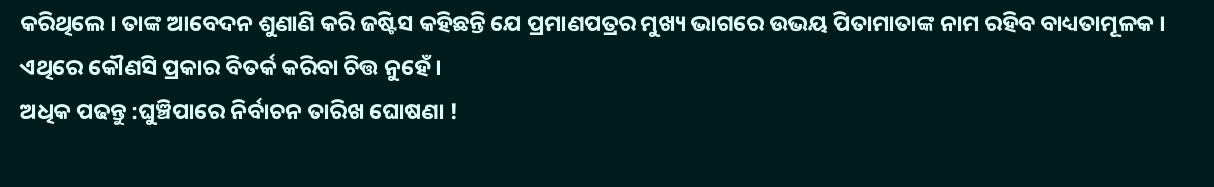କରିଥିଲେ । ତାଙ୍କ ଆବେଦନ ଶୁଣାଣି କରି ଜଷ୍ଟିସ କହିଛନ୍ତି ଯେ ପ୍ରମାଣପତ୍ରର ମୁଖ୍ୟ ଭାଗରେ ଉଭୟ ପିତାମାତାଙ୍କ ନାମ ରହିବ ବାଧ୍ୟତାମୂଳକ । ଏଥିରେ କୌଣସି ପ୍ରକାର ବିତର୍କ କରିବା ଚିତ୍ତ ନୁହେଁ ।
ଅଧିକ ପଢନ୍ତୁ :ଘୁଞ୍ଚିପାରେ ନିର୍ବାଚନ ତାରିଖ ଘୋଷଣା !